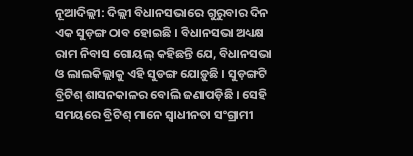ନୂଆଦିଲ୍ଲୀ: ଦିଲ୍ଲୀ ବିଧାନସଭାରେ ଗୁରୁବାର ଦିନ ଏକ ସୁଡ଼ଙ୍ଗ ଠାବ ହୋଇଛି । ବିଧାନସଭା ଅଧ୍ୟକ୍ଷ ରାମ ନିବାସ ଗୋୟଲ୍ କହିଛନ୍ତି ଯେ, ବିଧାନସଭା ଓ ଲାଲକିଲ୍ଲାକୁ ଏହି ସୁଡଙ୍ଗ ଯୋଡ଼ୁଛି । ସୁଡ଼ଙ୍ଗଟି ବ୍ରିଟିଶ୍ ଶାସନକାଳର ବୋଲି ଜଣାପଡ଼ିଛି । ସେହି ସମୟରେ ବ୍ରିଟିଶ୍ ମାନେ ସ୍ୱାଧୀନତା ସଂଗ୍ରାମୀ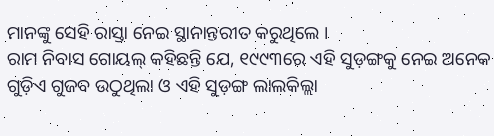ମାନଙ୍କୁ ସେହି ରାସ୍ତା ନେଇ ସ୍ଥାନାନ୍ତରୀତ କରୁଥିଲେ ।
ରାମ ନିବାସ ଗୋୟଲ୍ କହିଛନ୍ତି ଯେ, ୧୯୯୩ରେ ଏହି ସୁଡ଼ଙ୍ଗକୁ ନେଇ ଅନେକ ଗୁଡ଼ିଏ ଗୁଜବ ଉଠୁଥିଲା ଓ ଏହି ସୁଡ଼ଙ୍ଗ ଲାଲକିଲ୍ଲା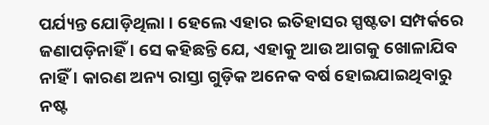ପର୍ଯ୍ୟନ୍ତ ଯୋଡ଼ିଥିଲା । ହେଲେ ଏହାର ଇତିହାସର ସ୍ପଷ୍ଟତା ସମ୍ପର୍କରେ ଜଣାପଡ଼ିନାହିଁ । ସେ କହିଛନ୍ତି ଯେ, ଏହାକୁ ଆଉ ଆଗକୁ ଖୋଳାଯିବ ନାହିଁ । କାରଣ ଅନ୍ୟ ରାସ୍ତା ଗୁଡ଼ିକ ଅନେକ ବର୍ଷ ହୋଇଯାଇଥିବାରୁ ନଷ୍ଟ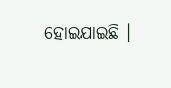ହୋଇଯାଇଛି ।